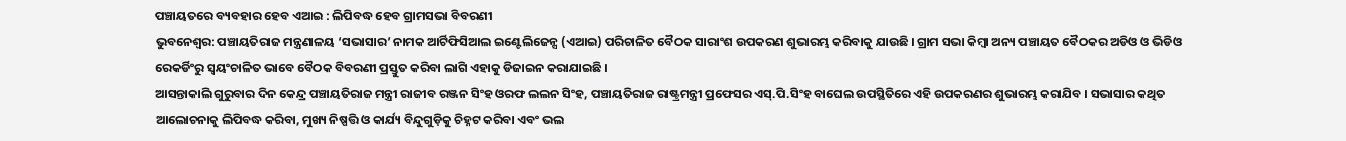ପଞ୍ଚାୟତରେ ବ୍ୟବହାର ହେବ ଏଆଇ : ଲିପିବଦ୍ଧ ହେବ ଗ୍ରାମସଭା ବିବରଣୀ
ଭୁବନେଶ୍ୱର: ପଞ୍ଚାୟତିରାଜ ମନ୍ତ୍ରଣାଳୟ ‘ସଭାସାର’ ନାମକ ଆର୍ଟିଫିସିଆଲ ଇଣ୍ଟେଲିଜେନ୍ସ (ଏଆଇ) ପରିଚାଳିତ ବୈଠକ ସାରାଂଶ ଉପକରଣ ଶୁଭାରମ୍ଭ କରିବାକୁ ଯାଉଛି । ଗ୍ରାମ ସଭା କିମ୍ବା ଅନ୍ୟ ପଞ୍ଚାୟତ ବୈଠକର ଅଡିଓ ଓ ଭିଡିଓ ରେକର୍ଡିଂରୁ ସ୍ୱୟଂଚାଳିତ ଭାବେ ବୈଠକ ବିବରଣୀ ପ୍ରସ୍ତୁତ କରିବା ଲାଗି ଏହାକୁ ଡିଜାଇନ କରାଯାଇଛି ।
ଆସନ୍ତାକାଲି ଗୁରୁବାର ଦିନ କେନ୍ଦ୍ର ପଞ୍ଚାୟତିରାଜ ମନ୍ତ୍ରୀ ରାଜୀବ ରଞ୍ଜନ ସିଂହ ଓରଫ ଲଲନ ସିଂହ, ପଞ୍ଚାୟତିରାଜ ରାଷ୍ଟ୍ରମନ୍ତ୍ରୀ ପ୍ରଫେସର ଏସ୍.ପି.ସିଂହ ବାଘେଲ ଉପସ୍ଥିତିରେ ଏହି ଉପକରଣର ଶୁଭାରମ୍ଭ କରାଯିବ । ସଭାସାର କଥିତ ଆଲୋଚନାକୁ ଲିପିବଦ୍ଧ କରିବା, ମୁଖ୍ୟ ନିଷ୍ପତ୍ତି ଓ କାର୍ଯ୍ୟ ବିନ୍ଦୁଗୁଡ଼ିକୁ ଚିହ୍ନଟ କରିବା ଏବଂ ଭଲ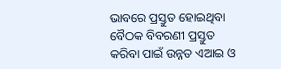ଭାବରେ ପ୍ରସ୍ତୁତ ହୋଇଥିବା ବୈଠକ ବିବରଣୀ ପ୍ରସ୍ତୁତ କରିବା ପାଇଁ ଉନ୍ନତ ଏଆଇ ଓ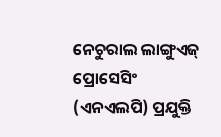ନେଚୁରାଲ ଲାଙ୍ଗୁଏଜ୍ ପ୍ରୋସେସିଂ (ଏନଏଲପି) ପ୍ରଯୁକ୍ତି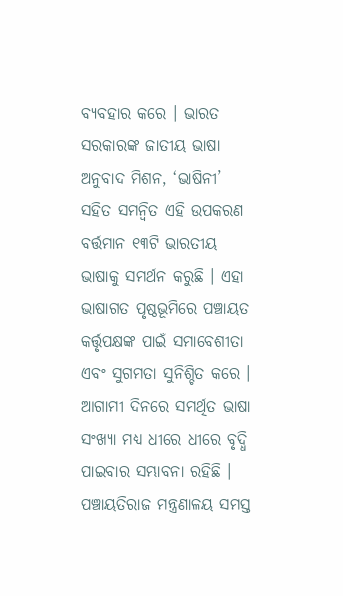ବ୍ୟବହାର କରେ । ଭାରତ ସରକାରଙ୍କ ଜାତୀୟ ଭାଷା ଅନୁବାଦ ମିଶନ, ‘ଭାଷିନୀ’ ସହିତ ସମନ୍ୱିତ ଏହି ଉପକରଣ ବର୍ତ୍ତମାନ ୧୩ଟି ଭାରତୀୟ ଭାଷାକୁ ସମର୍ଥନ କରୁଛି । ଏହା ଭାଷାଗତ ପୃଷ୍ଠଭୂମିରେ ପଞ୍ଚାୟତ କର୍ତ୍ତୃପକ୍ଷଙ୍କ ପାଇଁ ସମାବେଶୀତା ଏବଂ ସୁଗମତା ସୁନିଶ୍ଚିତ କରେ । ଆଗାମୀ ଦିନରେ ସମର୍ଥିତ ଭାଷା ସଂଖ୍ୟା ମଧ୍ୟ ଧୀରେ ଧୀରେ ବୃଦ୍ଧି ପାଇବାର ସମ୍ଭାବନା ରହିଛି । ପଞ୍ଚାୟତିରାଜ ମନ୍ତ୍ରଣାଳୟ ସମସ୍ତ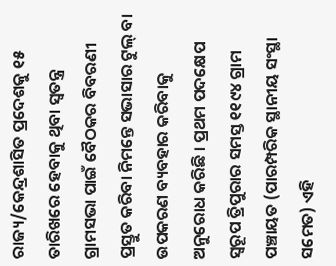ରାଜ୍ୟ/କେନ୍ଦ୍ରଶାସିତ ପ୍ରଦେଶକୁ ୧୫ ତାରିଖରେ ହେବାକୁ ଥିବା ସ୍ୱତନ୍ତ୍ର ଗ୍ରାମସଭା ପାଇଁ ବୈଠକର ବିବରଣୀ ପ୍ରସ୍ତୁତ କରିବା ନିମନ୍ତେ ସଭାସାର ଟୁଲ୍ ବା ଉପକରଣ ବ୍ୟବହାର କରିବାକୁ ଅନୁରୋଧ କରିଛି । ପ୍ରଥମ ପଦକ୍ଷେପ ସ୍ୱରୂପ ତ୍ରିପୁରାର ସମସ୍ତ ୧୧୯୪ ଗ୍ରାମ ପଞ୍ଚାୟତ (ପାରମ୍ପରିକ ସ୍ଥାନୀୟ ସଂସ୍ଥା ସମେତ) ଏହି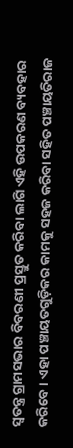ସ୍ୱତନ୍ତ୍ର ଗ୍ରାମସଭାର ବିବରଣୀ ପ୍ରସ୍ତୁତ କରିବା ଲାଗି ଏହି ଉପକରଣ ବ୍ୟବହାର କରିବେ । ଏହା ପଞ୍ଚାୟତଗୁଡ଼ିକର କାମକୁ ସହଜ କରିବା ସହିତ ପଞ୍ଚାୟତିରାଜ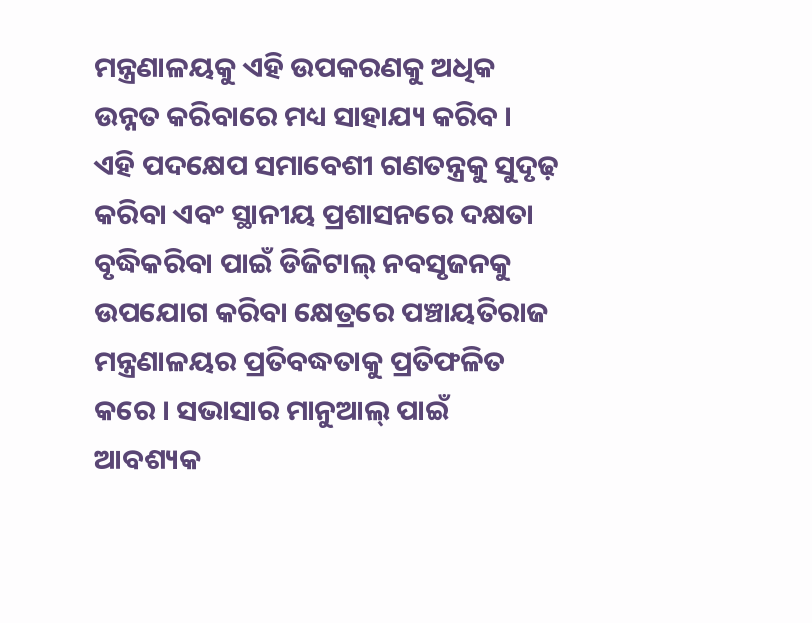ମନ୍ତ୍ରଣାଳୟକୁ ଏହି ଉପକରଣକୁ ଅଧିକ ଉନ୍ନତ କରିବାରେ ମଧ୍ୟ ସାହାଯ୍ୟ କରିବ ।
ଏହି ପଦକ୍ଷେପ ସମାବେଶୀ ଗଣତନ୍ତ୍ରକୁ ସୁଦୃଢ଼ କରିବା ଏବଂ ସ୍ଥାନୀୟ ପ୍ରଶାସନରେ ଦକ୍ଷତା ବୃଦ୍ଧିକରିବା ପାଇଁ ଡିଜିଟାଲ୍ ନବସୃଜନକୁ ଉପଯୋଗ କରିବା କ୍ଷେତ୍ରରେ ପଞ୍ଚାୟତିରାଜ ମନ୍ତ୍ରଣାଳୟର ପ୍ରତିବଦ୍ଧତାକୁ ପ୍ରତିଫଳିତ କରେ । ସଭାସାର ମାନୁଆଲ୍ ପାଇଁ ଆବଶ୍ୟକ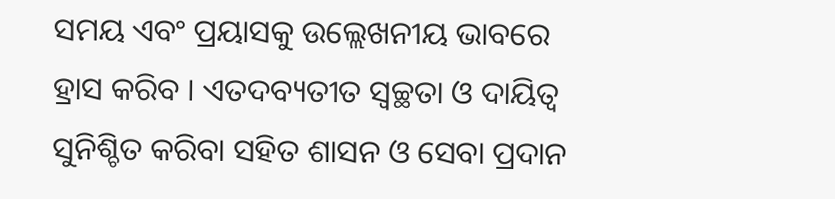ସମୟ ଏବଂ ପ୍ରୟାସକୁ ଉଲ୍ଲେଖନୀୟ ଭାବରେ ହ୍ରାସ କରିବ । ଏତଦବ୍ୟତୀତ ସ୍ୱଚ୍ଛତା ଓ ଦାୟିତ୍ୱ ସୁନିଶ୍ଚିତ କରିବା ସହିତ ଶାସନ ଓ ସେବା ପ୍ରଦାନ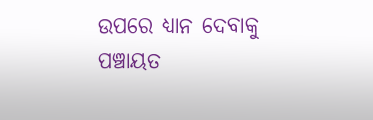ଉପରେ ଧ୍ୟାନ ଦେବାକୁ ପଞ୍ଚାୟତ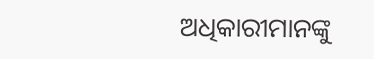ଅଧିକାରୀମାନଙ୍କୁ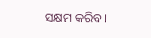ସକ୍ଷମ କରିବ ।